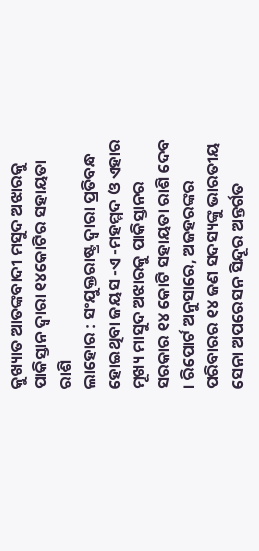କୁଖ୍ୟାତ ଆତଙ୍କବାଦୀ ମସୁଦ ଅଝାରକୁ ପାକିସ୍ତାନ ଦ୍ଵାରା ୧୪କୋଟିର ସହାୟତା ରାଶି
ଲାହୋର : ସଂଯୁକ୍ତରାଷ୍ଟ୍ର ଦ୍ଵାରା ପ୍ରତିବନ୍ଧ ହୋଇଥିବା ଜୟସ -ଏ -ମହମ୍ମଦ ଓ ଏହାର ମୂଖ୍ୟ ମାସୁଦ ଅଝାରକୁ ପାକିସ୍ତାନର ସରକାର ୧୪ କୋଟି ସହାୟତା ରାଶି ଦେବ । ରିପୋର୍ଟ ଅନୁସାରେ, ଅଜହରଙ୍କର ପରିବାରର ୧୪ ଜଣ ସଦସ୍ୟଙ୍କୁ ଭାରତୀୟ ସେନା ଅପରେସନ ସିନ୍ଦୂର ଅନ୍ତର୍ଗତ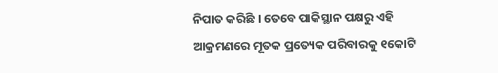ନିପାତ କରିଛି । ତେବେ ପାକିସ୍ଥାନ ପକ୍ଷରୁ ଏହି ଆକ୍ରମଣରେ ମୂତକ ପ୍ରତ୍ୟେକ ପରିବାରକୁ ୧କୋଟି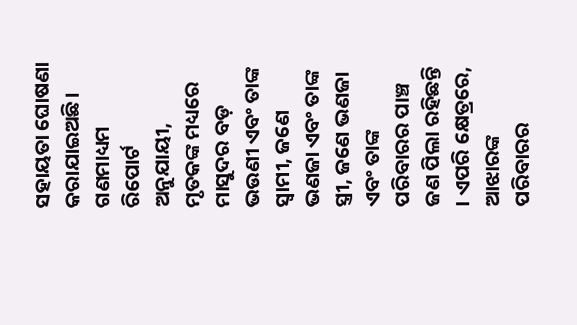ସହାୟତା ଘୋଷଣା କରାଯାଇଅଛି।
ଗଣମାଧ୍ୟମ ରିପୋର୍ଟ ଅନୁଯାୟୀ, ମୃତକଙ୍କ ମଧ୍ୟରେ ମାସୁଦର ବଡ଼ ଭଉଣୀ ଏବଂ ତାଙ୍କ ସ୍ୱାମୀ, ଜଣେ ଭଣଜା ଏବଂ ତାଙ୍କ ସ୍ତ୍ରୀ, ଜଣେ ଭଣଜା ଏବଂ ତାଙ୍କ ପରିବାରର ପାଞ୍ଚ ଜଣ ପିଲା ରହିଛନ୍ତି । ଏପରି କ୍ଷେତ୍ରରେ, ଆଝାରଙ୍କ ପରିବାରର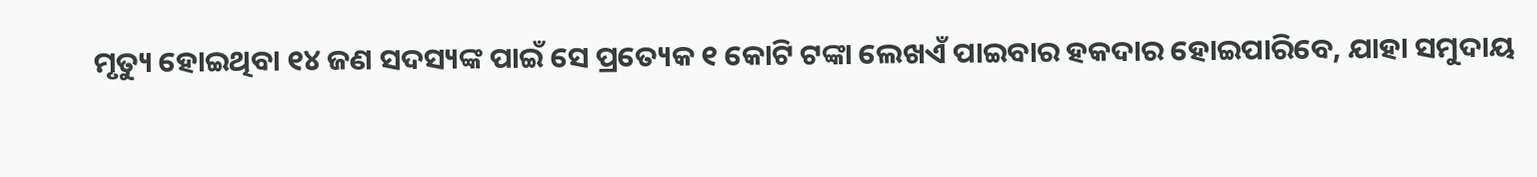ମୃତ୍ୟୁ ହୋଇଥିବା ୧୪ ଜଣ ସଦସ୍ୟଙ୍କ ପାଇଁ ସେ ପ୍ରତ୍ୟେକ ୧ କୋଟି ଟଙ୍କା ଲେଖଏଁ ପାଇବାର ହକଦାର ହୋଇପାରିବେ, ଯାହା ସମୁଦାୟ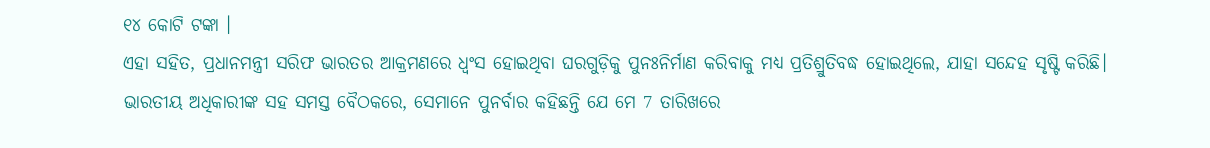୧୪ କୋଟି ଟଙ୍କା ।
ଏହା ସହିତ, ପ୍ରଧାନମନ୍ତ୍ରୀ ସରିଫ ଭାରତର ଆକ୍ରମଣରେ ଧ୍ୱଂସ ହୋଇଥିବା ଘରଗୁଡ଼ିକୁ ପୁନଃନିର୍ମାଣ କରିବାକୁ ମଧ୍ୟ ପ୍ରତିଶ୍ରୁତିବଦ୍ଧ ହୋଇଥିଲେ, ଯାହା ସନ୍ଦେହ ସୃଷ୍ଟି କରିଛି। ଭାରତୀୟ ଅଧିକାରୀଙ୍କ ସହ ସମସ୍ତ ବୈଠକରେ, ସେମାନେ ପୁନର୍ବାର କହିଛନ୍ତି ଯେ ମେ 7 ତାରିଖରେ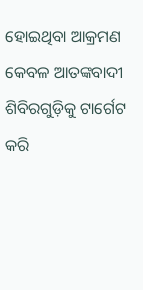ହୋଇଥିବା ଆକ୍ରମଣ କେବଳ ଆତଙ୍କବାଦୀ ଶିବିରଗୁଡ଼ିକୁ ଟାର୍ଗେଟ କରି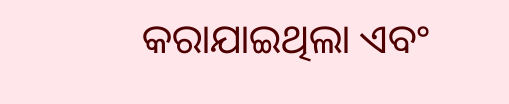କରାଯାଇଥିଲା ଏବଂ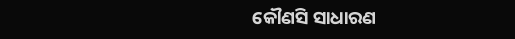କୌଣସି ସାଧାରଣ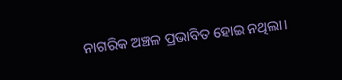ନାଗରିକ ଅଞ୍ଚଳ ପ୍ରଭାବିତ ହୋଇ ନଥିଲା।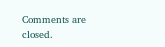Comments are closed.